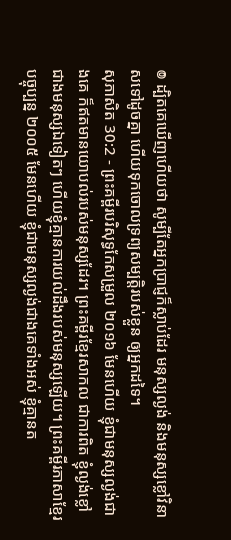៙ ដ្បិតគេឃើញហើយថា សូម្បីតែអ្នកប្រាជ្ញក៏ស្លាប់ដែរ មនុស្សល្ងង់ និងមនុស្សខ្លៅវិនាសទៅដូចគ្នា ហើយទុកចោលទ្រព្យសម្បត្តិរបស់ខ្លួន ឲ្យអ្នកដទៃ។
សុភាសិត 30:2 - ព្រះគម្ពីរបរិសុទ្ធកែសម្រួល ២០១៦ មែនហើយ ខ្ញុំជាមនុស្សល្ងង់ជាងគេ ក៏ឥតមានយោបល់របស់មនុស្សដែរ។ ព្រះគម្ពីរខ្មែរសាកល ជាការពិត ខ្ញុំល្ងង់ខ្លៅជាងមនុស្សឯទៀតៗ ហើយខ្ញុំគ្មានការយល់ដឹងរបស់មនុស្សឡើយ។ ព្រះគម្ពីរភាសាខ្មែរបច្ចុប្បន្ន ២០០៥ មែនហើយ ខ្ញុំជាមនុស្សល្ងង់ជាងគេទាំងអស់ ខ្ញុំគ្មានត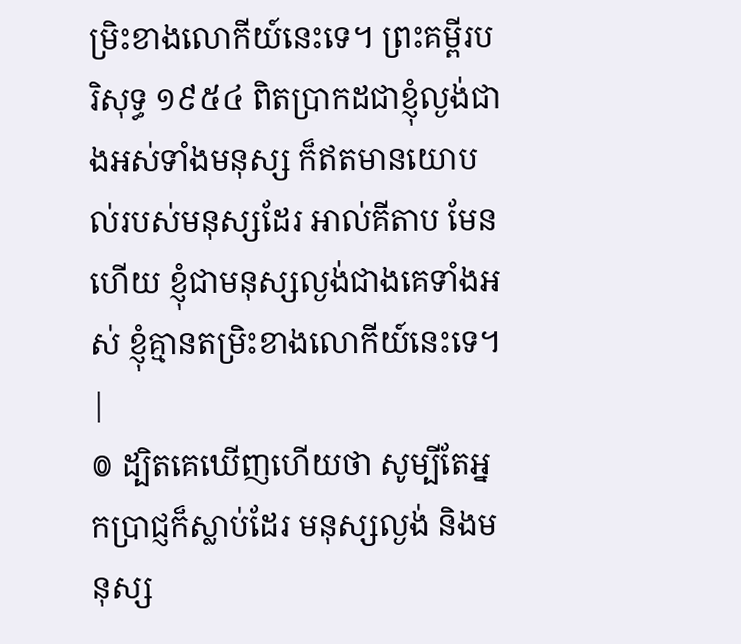ម្រិះខាងលោកីយ៍នេះទេ។ ព្រះគម្ពីរបរិសុទ្ធ ១៩៥៤ ពិតប្រាកដជាខ្ញុំល្ងង់ជាងអស់ទាំងមនុស្ស ក៏ឥតមានយោបល់របស់មនុស្សដែរ អាល់គីតាប មែនហើយ ខ្ញុំជាមនុស្សល្ងង់ជាងគេទាំងអស់ ខ្ញុំគ្មានតម្រិះខាងលោកីយ៍នេះទេ។ |
៙ ដ្បិតគេឃើញហើយថា សូម្បីតែអ្នកប្រាជ្ញក៏ស្លាប់ដែរ មនុស្សល្ងង់ និងមនុស្ស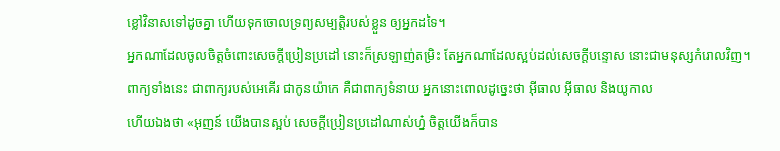ខ្លៅវិនាសទៅដូចគ្នា ហើយទុកចោលទ្រព្យសម្បត្តិរបស់ខ្លួន ឲ្យអ្នកដទៃ។
អ្នកណាដែលចូលចិត្តចំពោះសេចក្ដីប្រៀនប្រដៅ នោះក៏ស្រឡាញ់តម្រិះ តែអ្នកណាដែលស្អប់ដល់សេចក្ដីបន្ទោស នោះជាមនុស្សកំរោលវិញ។
ពាក្យទាំងនេះ ជាពាក្យរបស់អេគើរ ជាកូនយ៉ាកេ គឺជាពាក្យទំនាយ អ្នកនោះពោលដូច្នេះថា អ៊ីធាល អ៊ីធាល និងយូកាល
ហើយឯងថា «អុញន៍ យើងបានស្អប់ សេចក្ដីប្រៀនប្រដៅណាស់ហ្ន៎ ចិត្តយើងក៏បាន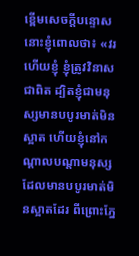ខ្ពើមសេចក្ដីបន្ទោស
នោះខ្ញុំពោលថា៖ «វរហើយខ្ញុំ ខ្ញុំត្រូវវិនាសជាពិត ដ្បិតខ្ញុំជាមនុស្សមានបបូរមាត់មិនស្អាត ហើយខ្ញុំនៅកណ្ដាលបណ្ដាមនុស្សដែលមានបបូរមាត់មិនស្អាតដែរ ពីព្រោះភ្នែ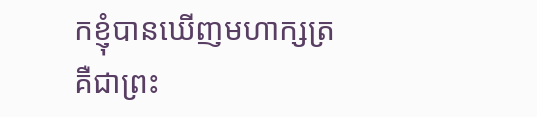កខ្ញុំបានឃើញមហាក្សត្រ គឺជាព្រះ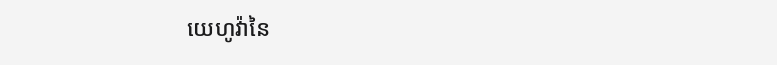យេហូវ៉ានៃ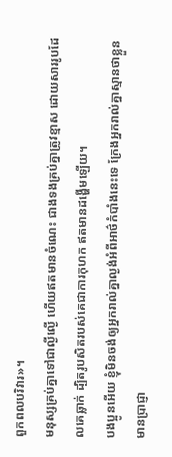ពួកពលបរិវារ»។
មនុស្សគ្រប់គ្នាទៅជាល្ងីល្ងើ ហើយឥតមានចំណេះ ជាងទងគ្រប់គ្នាត្រូវខ្មាស ដោយសាររូបដែលគេឆ្លាក់ ដ្បិតរូបសិតរបស់គេជាការកុហក ឥតមានដង្ហើមឡើយ។
បងប្អូនអើយ ខ្ញុំមិនចង់ឲ្យអ្នករាល់គ្នាល្ងង់អំពីអាថ៌កំបាំងនេះទេ ក្រែងអ្នករាល់គ្នាស្មានថាខ្លួនមានប្រាជ្ញា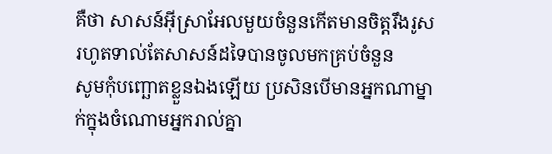គឺថា សាសន៍អ៊ីស្រាអែលមួយចំនួនកើតមានចិត្តរឹងរូស រហូតទាល់តែសាសន៍ដទៃបានចូលមកគ្រប់ចំនួន
សូមកុំបញ្ឆោតខ្លួនឯងឡើយ ប្រសិនបើមានអ្នកណាម្នាក់ក្នុងចំណោមអ្នករាល់គ្នា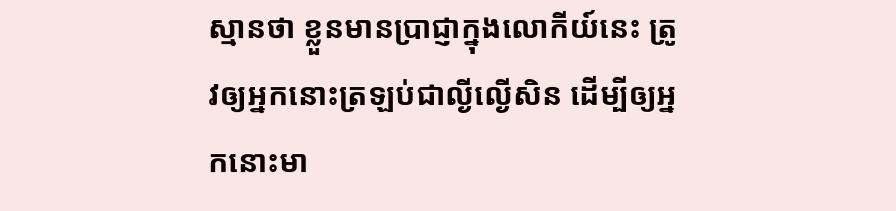ស្មានថា ខ្លួនមានប្រាជ្ញាក្នុងលោកីយ៍នេះ ត្រូវឲ្យអ្នកនោះត្រឡប់ជាល្ងីល្ងើសិន ដើម្បីឲ្យអ្នកនោះមា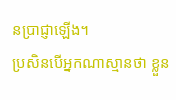នប្រាជ្ញាឡើង។
ប្រសិនបើអ្នកណាស្មានថា ខ្លួន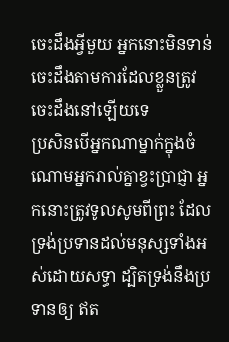ចេះដឹងអ្វីមួយ អ្នកនោះមិនទាន់ចេះដឹងតាមការដែលខ្លួនត្រូវចេះដឹងនៅឡើយទេ
ប្រសិនបើអ្នកណាម្នាក់ក្នុងចំណោមអ្នករាល់គ្នាខ្វះប្រាជ្ញា អ្នកនោះត្រូវទូលសូមពីព្រះ ដែលទ្រង់ប្រទានដល់មនុស្សទាំងអស់ដោយសទ្ធា ដ្បិតទ្រង់នឹងប្រទានឲ្យ ឥត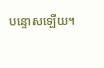បន្ទោសឡើយ។